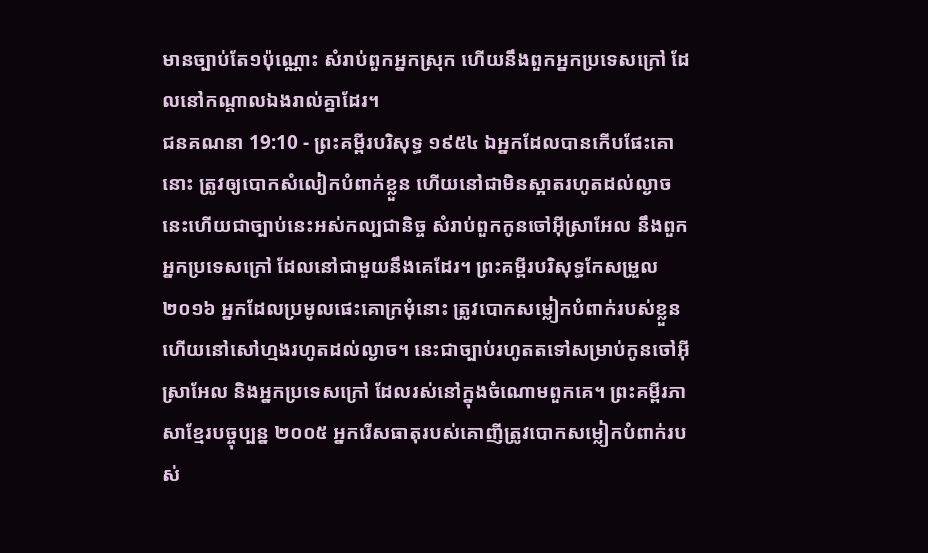មានច្បាប់តែ១ប៉ុណ្ណោះ សំរាប់ពួកអ្នកស្រុក ហើយនឹងពួកអ្នកប្រទេសក្រៅ ដែលនៅកណ្តាលឯងរាល់គ្នាដែរ។
ជនគណនា 19:10 - ព្រះគម្ពីរបរិសុទ្ធ ១៩៥៤ ឯអ្នកដែលបានកើបផែះគោនោះ ត្រូវឲ្យបោកសំលៀកបំពាក់ខ្លួន ហើយនៅជាមិនស្អាតរហូតដល់ល្ងាច នេះហើយជាច្បាប់នេះអស់កល្បជានិច្ច សំរាប់ពួកកូនចៅអ៊ីស្រាអែល នឹងពួកអ្នកប្រទេសក្រៅ ដែលនៅជាមួយនឹងគេដែរ។ ព្រះគម្ពីរបរិសុទ្ធកែសម្រួល ២០១៦ អ្នកដែលប្រមូលផេះគោក្រមុំនោះ ត្រូវបោកសម្លៀកបំពាក់របស់ខ្លួន ហើយនៅសៅហ្មងរហូតដល់ល្ងាច។ នេះជាច្បាប់រហូតតទៅសម្រាប់កូនចៅអ៊ីស្រាអែល និងអ្នកប្រទេសក្រៅ ដែលរស់នៅក្នុងចំណោមពួកគេ។ ព្រះគម្ពីរភាសាខ្មែរបច្ចុប្បន្ន ២០០៥ អ្នករើសធាតុរបស់គោញីត្រូវបោកសម្លៀកបំពាក់របស់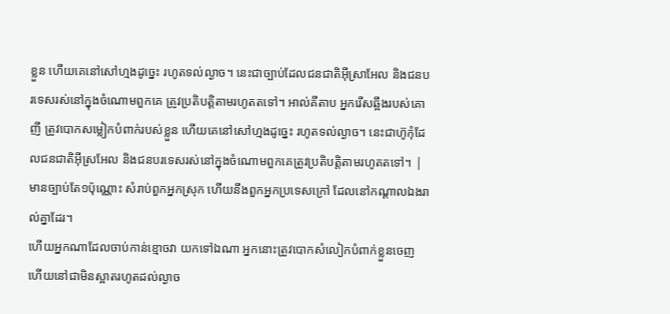ខ្លួន ហើយគេនៅសៅហ្មងដូច្នេះ រហូតទល់ល្ងាច។ នេះជាច្បាប់ដែលជនជាតិអ៊ីស្រាអែល និងជនបរទេសរស់នៅក្នុងចំណោមពួកគេ ត្រូវប្រតិបត្តិតាមរហូតតទៅ។ អាល់គីតាប អ្នករើសឆ្អឹងរបស់គោញី ត្រូវបោកសម្លៀកបំពាក់របស់ខ្លួន ហើយគេនៅសៅហ្មងដូច្នេះ រហូតទល់ល្ងាច។ នេះជាហ៊ូកុំដែលជនជាតិអ៊ីស្រអែល និងជនបរទេសរស់នៅក្នុងចំណោមពួកគេត្រូវប្រតិបត្តិតាមរហូតតទៅ។ |
មានច្បាប់តែ១ប៉ុណ្ណោះ សំរាប់ពួកអ្នកស្រុក ហើយនឹងពួកអ្នកប្រទេសក្រៅ ដែលនៅកណ្តាលឯងរាល់គ្នាដែរ។
ហើយអ្នកណាដែលចាប់កាន់ខ្មោចវា យកទៅឯណា អ្នកនោះត្រូវបោកសំលៀកបំពាក់ខ្លួនចេញ ហើយនៅជាមិនស្អាតរហូតដល់ល្ងាច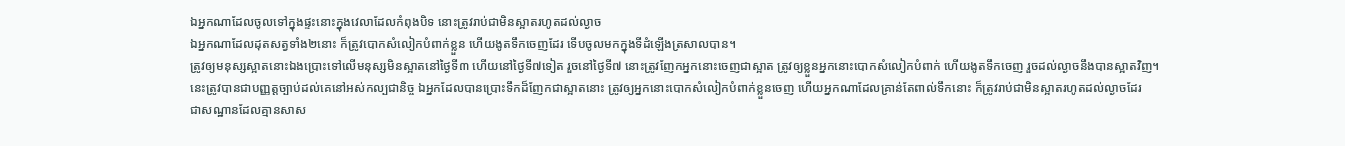ឯអ្នកណាដែលចូលទៅក្នុងផ្ទះនោះក្នុងវេលាដែលកំពុងបិទ នោះត្រូវរាប់ជាមិនស្អាតរហូតដល់ល្ងាច
ឯអ្នកណាដែលដុតសត្វទាំង២នោះ ក៏ត្រូវបោកសំលៀកបំពាក់ខ្លួន ហើយងូតទឹកចេញដែរ ទើបចូលមកក្នុងទីដំឡើងត្រសាលបាន។
ត្រូវឲ្យមនុស្សស្អាតនោះឯងប្រោះទៅលើមនុស្សមិនស្អាតនៅថ្ងៃទី៣ ហើយនៅថ្ងៃទី៧ទៀត រួចនៅថ្ងៃទី៧ នោះត្រូវញែកអ្នកនោះចេញជាស្អាត ត្រូវឲ្យខ្លួនអ្នកនោះបោកសំលៀកបំពាក់ ហើយងូតទឹកចេញ រួចដល់ល្ងាចនឹងបានស្អាតវិញ។
នេះត្រូវបានជាបញ្ញត្តច្បាប់ដល់គេនៅអស់កល្បជានិច្ច ឯអ្នកដែលបានប្រោះទឹកដ៏ញែកជាស្អាតនោះ ត្រូវឲ្យអ្នកនោះបោកសំលៀកបំពាក់ខ្លួនចេញ ហើយអ្នកណាដែលគ្រាន់តែពាល់ទឹកនោះ ក៏ត្រូវរាប់ជាមិនស្អាតរហូតដល់ល្ងាចដែរ
ជាសណ្ឋានដែលគ្មានសាស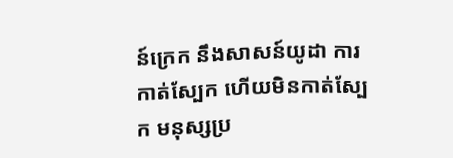ន៍ក្រេក នឹងសាសន៍យូដា ការកាត់ស្បែក ហើយមិនកាត់ស្បែក មនុស្សប្រ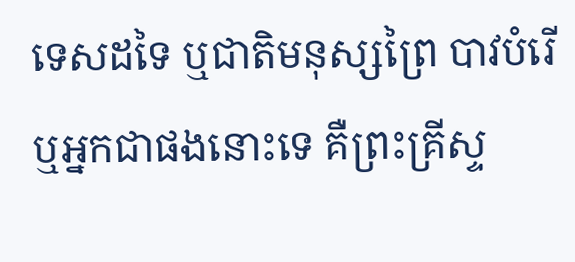ទេសដទៃ ឬជាតិមនុស្សព្រៃ បាវបំរើ ឬអ្នកជាផងនោះទេ គឺព្រះគ្រីស្ទ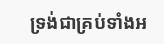ទ្រង់ជាគ្រប់ទាំងអ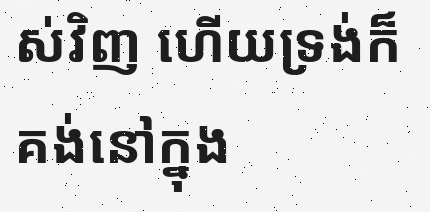ស់វិញ ហើយទ្រង់ក៏គង់នៅក្នុង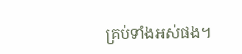គ្រប់ទាំងអស់ផង។